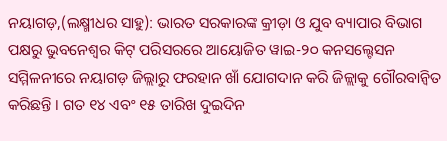ନୟାଗଡ଼,(ଲକ୍ଷ୍ମୀଧର ସାହୁ): ଭାରତ ସରକାରଙ୍କ କ୍ରୀଡ଼ା ଓ ଯୁବ ବ୍ୟାପାର ବିଭାଗ ପକ୍ଷରୁ ଭୁବନେଶ୍ୱର କିଟ୍ ପରିସରରେ ଆୟୋଜିତ ୱାଇ-୨୦ କନସଲ୍ଟେସନ ସମ୍ମିଳନୀରେ ନୟାଗଡ଼ ଜିଲ୍ଲାରୁ ଫରହାନ ଖାଁ ଯୋଗଦାନ କରି ଜିଳ୍ଲାକୁ ଗୌରବାନ୍ୱିତ କରିଛନ୍ତି । ଗତ ୧୪ ଏବଂ ୧୫ ତାରିଖ ଦୁଇଦିନ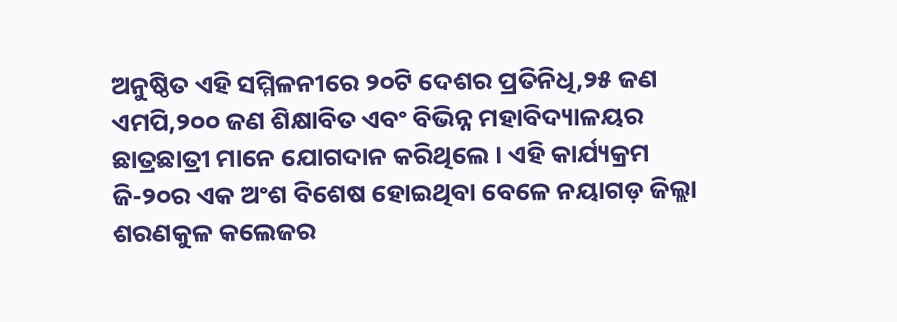ଅନୁଷ୍ଠିତ ଏହି ସମ୍ମିଳନୀରେ ୨୦ଟି ଦେଶର ପ୍ରତିନିଧି,୨୫ ଜଣ ଏମପି,୨୦୦ ଜଣ ଶିକ୍ଷାବିତ ଏବଂ ବିଭିନ୍ନ ମହାବିଦ୍ୟାଳୟର ଛାତ୍ରଛାତ୍ରୀ ମାନେ ଯୋଗଦାନ କରିଥିଲେ । ଏହି କାର୍ଯ୍ୟକ୍ରମ ଜି-୨୦ର ଏକ ଅଂଶ ବିଶେଷ ହୋଇଥିବା ବେଳେ ନୟାଗଡ଼ ଜିଲ୍ଲା ଶରଣକୁଳ କଲେଜର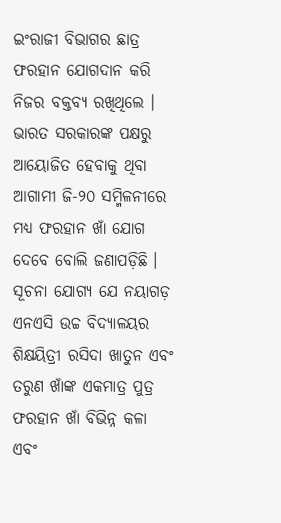ଇଂରାଜୀ ବିଭାଗର ଛାତ୍ର ଫରହାନ ଯୋଗଦାନ କରି ନିଜର ବକ୍ତବ୍ୟ ରଖିଥିଲେ । ଭାରତ ସରକାରଙ୍କ ପକ୍ଷରୁ ଆୟୋଜିତ ହେବାକୁ ଥିବା ଆଗାମୀ ଜି-୨୦ ସମ୍ମିଳନୀରେ ମଧ୍ୟ ଫରହାନ ଖାଁ ଯୋଗ ଦେବେ ବୋଲି ଜଣାପଡ଼ିଛି । ସୂଚନା ଯୋଗ୍ୟ ଯେ ନୟାଗଡ଼ ଏନଏସି ଉଚ୍ଚ ବିଦ୍ୟାଳୟର ଶିକ୍ଷୟିତ୍ରୀ ରସିଦା ଖାତୁନ ଏବଂ ତରୁଣ ଖାଁଙ୍କ ଏକମାତ୍ର ପୁତ୍ର ଫରହାନ ଖାଁ ବିଭିନ୍ନ କଳା ଏବଂ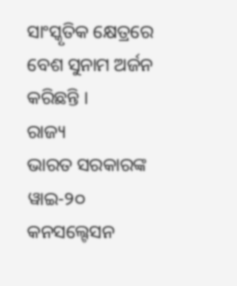ସାଂସ୍କୃତିକ କ୍ଷେତ୍ରରେ ବେଶ ସୁନାମ ଅର୍ଜନ କରିଛନ୍ତି ।
ରାଜ୍ୟ
ଭାରତ ସରକାରଙ୍କ ୱାଇ-୨୦ କନସଲ୍ଟେସନ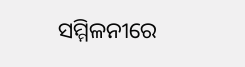ସମ୍ମିଳନୀରେ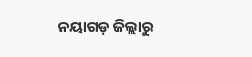ନୟାଗଡ଼ ଜିଲ୍ଲାରୁ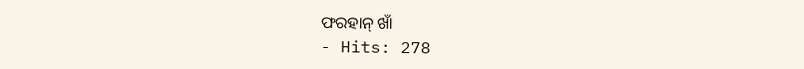ଫରହାନ୍ ଖାଁ
- Hits: 278